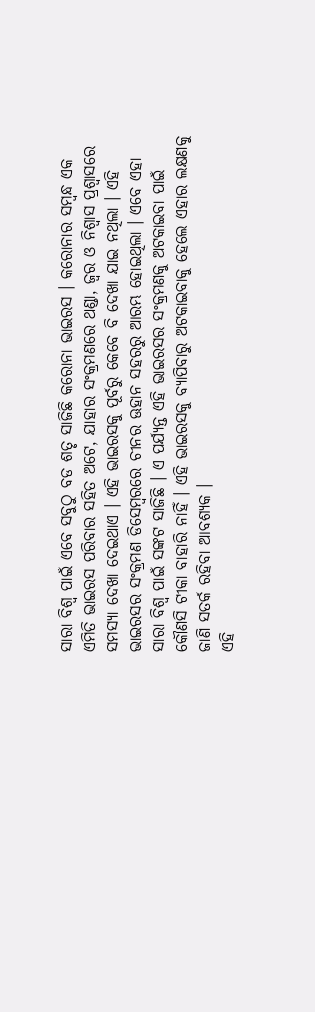ସାରା ବିଶ୍ଵ ପାଇଁ ଏବେ ସବୁଠୁ ବଡ ଶତୃ ସାଜିଛି କରୋନା ଭାଇରସ । କରୋନାର ସମ୍ବନ୍ଧ ଏକ ଏମିତି ଭାଇରସ ପରିବାର ସହିତ ଅଟେ, ଯାହାର ସଂକ୍ରମଣରେ ଥଣ୍ଡା, ଜ୍ଵର ଓ ନିଶ୍ଵାସ ପ୍ରଶ୍ବାସରେ ସମସ୍ଯା ଦେଖା ଦେଇଥାଏ । ଏହି ଭାଇରସକୁ ପୂର୍ବରୁ କେବେ ବି ଦେଖା ଯାଇ ନଥିଲା । ଏହି ଭାଇରସର ସଂକ୍ରମଣ ଡିସେମ୍ବରରେ ଚୀନର ଊହାନ ସହରରୁ ଆରମ୍ଭ ହୋଇଥିଲା । ଏବେ ଏହା ସାରା ବିଶ୍ଵ ପାଇଁ ସଙ୍କଟ ସାଜିଛି । ଏ ପର୍ଯ୍ୟନ୍ତ ଏହି ଭାଇରସର ସଂକ୍ରମଣକୁ ଅଟକାଇବା ପାଇଁ କୌଣସି ଟୀକା ବାହାରି ନାହିଁ । ଏହି ଭାଇରସକୁ ବ୍ୟାପିବାରୁ ଅଟକାଇବାକୁ ହେଲେ ଏହାର ଲକ୍ଷଣକୁ ଜାଣି ସତର୍କ ରହିବା ଆବଶ୍ୟକ ।
ଏହି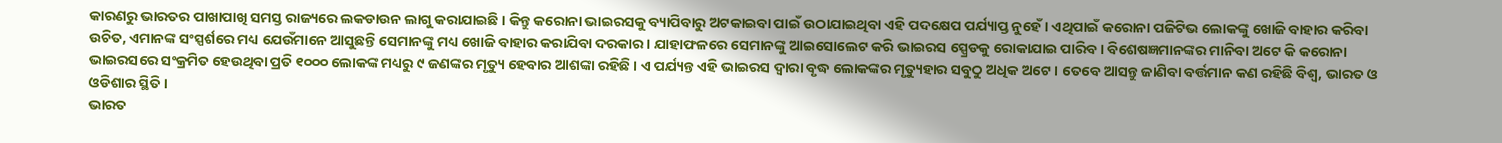କାରଣରୁ ଭାରତର ପାଖାପାଖି ସମସ୍ତ ରାଜ୍ୟରେ ଲକଡାଉନ ଲାଗୁ କରାଯାଇଛି । କିନ୍ତୁ କରୋନା ଭାଇରସକୁ ବ୍ୟାପିବାରୁ ଅଟକାଇବା ପାଇଁ ଉଠାଯାଇଥିବା ଏହି ପଦକ୍ଷେପ ପର୍ଯ୍ୟାପ୍ତ ନୁହେଁ । ଏଥିପାଇଁ କରୋନା ପଜିଟିଭ ଲୋକଙ୍କୁ ଖୋଜି ବାହାର କରିବା ଉଚିତ, ଏମାନଙ୍କ ସଂସ୍ପର୍ଶରେ ମଧ୍ୟ ଯେଉଁମାନେ ଆସୁଛନ୍ତି ସେମାନଙ୍କୁ ମଧ୍ୟ ଖୋଜି ବାହାର କରାଯିବା ଦରକାର । ଯାହାଫଳରେ ସେମାନଙ୍କୁ ଆଇସୋଲେଟ କରି ଭାଇରସ ସ୍ପ୍ରେଡକୁ ରୋକାଯାଇ ପାରିବ । ବିଶେଷଜ୍ଞମାନଙ୍କର ମାନିବା ଅଟେ କି କରୋନା ଭାଇରସରେ ସଂକ୍ରମିତ ହେଉଥିବା ପ୍ରତି ୧୦୦୦ ଲୋକଙ୍କ ମଧ୍ୟରୁ ୯ ଜଣଙ୍କର ମୃତ୍ୟୁ ହେବାର ଆଶଙ୍କା ରହିଛି । ଏ ପର୍ଯ୍ୟନ୍ତ ଏହି ଭାଇରସ ଦ୍ଵାରା ବୃଦ୍ଧ ଲୋକଙ୍କର ମୃତ୍ୟୁହାର ସବୁଠୁ ଅଧିକ ଅଟେ । ତେବେ ଆସନ୍ତୁ ଜାଣିବା ବର୍ତ୍ତମାନ କଣ ରହିଛି ବିଶ୍ଵ, ଭାରତ ଓ ଓଡିଶାର ସ୍ଥିତି ।
ଭାରତ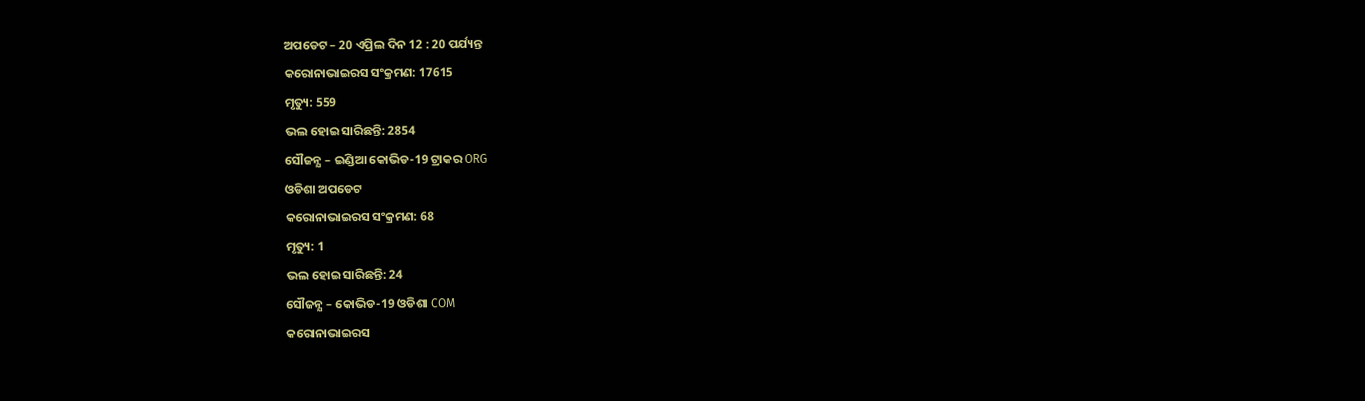ଅପଡେଟ – 20 ଏପ୍ରିଲ ଦିନ 12 : 20 ପର୍ଯ୍ୟନ୍ତ
କରୋନାଭାଇରସ ସଂକ୍ରମଣ: 17615
ମୃତ୍ୟୁ: 559
ଭଲ ହୋଇ ସାରିଛନ୍ତି: 2854
ସୌଜନ୍ଯ – ଇଣ୍ଡିଆ କୋଭିଡ-19 ଟ୍ରାକର ORG
ଓଡିଶା ଅପଡେଟ
କରୋନାଭାଇରସ ସଂକ୍ରମଣ: 68
ମୃତ୍ୟୁ: 1
ଭଲ ହୋଇ ସାରିଛନ୍ତି: 24
ସୌଜନ୍ଯ – କୋଭିଡ-19 ଓଡିଶା COM
କରୋନାଭାଇରସ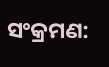ସଂକ୍ରମଣ: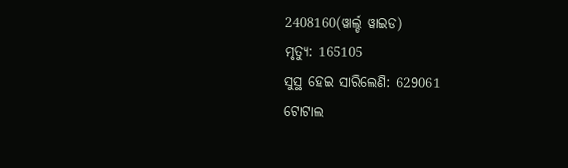2408160(ୱାର୍ଲ୍ଡ ୱାଇଡ)
ମୃତ୍ୟୁ: 165105
ସୁସ୍ଥ ହେଇ ସାରିଲେଣି: 629061
ଟୋଟାଲ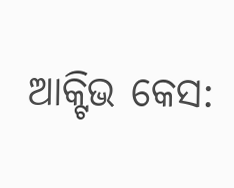ଆକ୍ଟିଭ କେସ: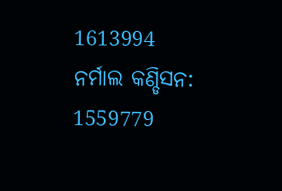1613994
ନର୍ମାଲ କଣ୍ଡିସନ: 1559779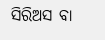ସିରିଅସ ବା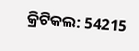କ୍ରିଟିକଲ: 54215